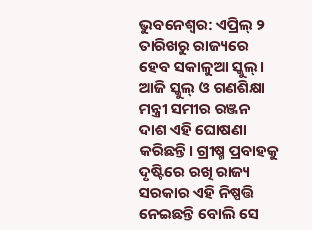ଭୁବନେଶ୍ୱର: ଏପ୍ରିଲ୍ ୨ ତାରିଖରୁ ରାଜ୍ୟରେ ହେବ ସକାଳୁଆ ସ୍କୁଲ୍। ଆଜି ସ୍କୁଲ୍ ଓ ଗଣଶିକ୍ଷା ମନ୍ତ୍ରୀ ସମୀର ରଞ୍ଜନ ଦାଶ ଏହି ଘୋଷଣା କରିଛନ୍ତି। ଗ୍ରୀଷ୍ମ ପ୍ରବାହକୁ ଦୃଷ୍ଟିରେ ରଖି ରାଜ୍ୟ ସରକାର ଏହି ନିଷ୍ପତ୍ତି ନେଇଛନ୍ତି ବୋଲି ସେ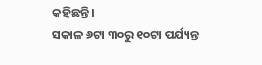କହିଛନ୍ତି।
ସକାଳ ୬ଟା ୩୦ରୁ ୧୦ଟା ପର୍ଯ୍ୟନ୍ତ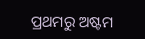ପ୍ରଥମରୁ ଅଷ୍ଟମ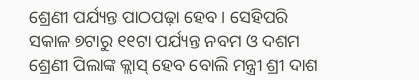ଶ୍ରେଣୀ ପର୍ଯ୍ୟନ୍ତ ପାଠପଢ଼ା ହେବ। ସେହିପରି ସକାଳ ୭ଟାରୁ ୧୧ଟା ପର୍ଯ୍ୟନ୍ତ ନବମ ଓ ଦଶମ ଶ୍ରେଣୀ ପିଲାଙ୍କ କ୍ଲାସ୍ ହେବ ବୋଲି ମନ୍ତ୍ରୀ ଶ୍ରୀ ଦାଶ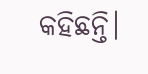କହିଛନ୍ତି।